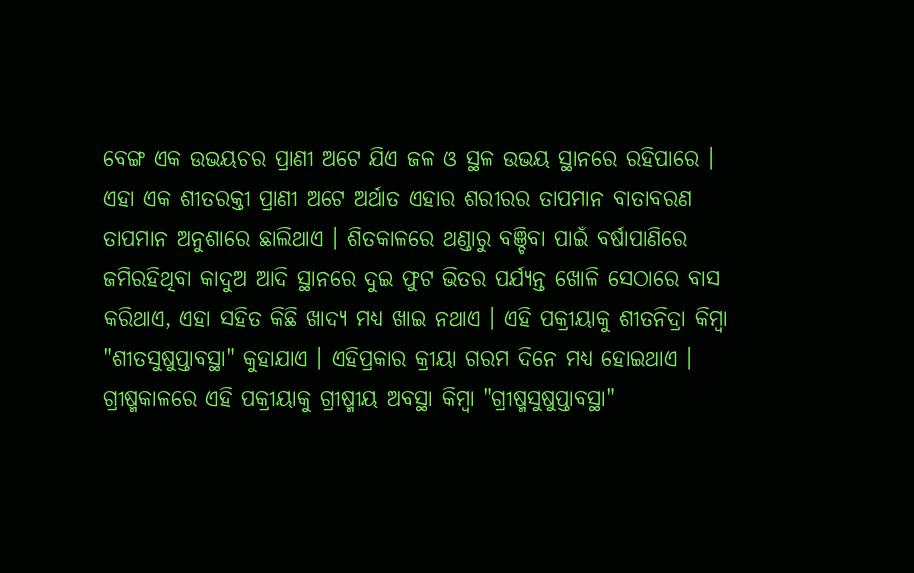ବେଙ୍ଗ ଏକ ଉଭୟଚର ପ୍ରାଣୀ ଅଟେ ଯିଏ ଜଳ ଓ ସ୍ଥଳ ଉଭୟ ସ୍ଥାନରେ ରହିପାରେ । ଏହା ଏକ ଶୀତରକ୍ତୀ ପ୍ରାଣୀ ଅଟେ ଅର୍ଥାତ ଏହାର ଶରୀରର ତାପମାନ ବାତାବରଣ ତାପମାନ ଅନୁଶାରେ ଛାଲିଥାଏ । ଶିତକାଳରେ ଥଣ୍ଡାରୁ ବଞ୍ଚିବା ପାଇଁ ବର୍ଷାପାଣିରେ ଜମିରହିଥିବା କାଦୁଅ ଆଦି ସ୍ଥାନରେ ଦୁଇ ଫୁଟ ଭିତର ପର୍ଯ୍ୟନ୍ତ ଖୋଳି ସେଠାରେ ବାସ କରିଥାଏ, ଏହା ସହିତ କିଛି ଖାଦ୍ୟ ମଧ୍ୟ ଖାଇ ନଥାଏ । ଏହି ପକ୍ରୀୟାକୁ ଶୀତନିଦ୍ରା କିମ୍ବା "ଶୀତସୁଷୁପ୍ତାବସ୍ଥା" କୁହାଯାଏ । ଏହିପ୍ରକାର କ୍ରୀୟା ଗରମ ଦିନେ ମଧ୍ୟ ହୋଇଥାଏ । ଗ୍ରୀଷ୍ମକାଳରେ ଏହି ପକ୍ରୀୟାକୁ ଗ୍ରୀଷ୍ମୀୟ ଅବସ୍ଥା କିମ୍ବା "ଗ୍ରୀଷ୍ମସୁଷୁପ୍ତାବସ୍ଥା"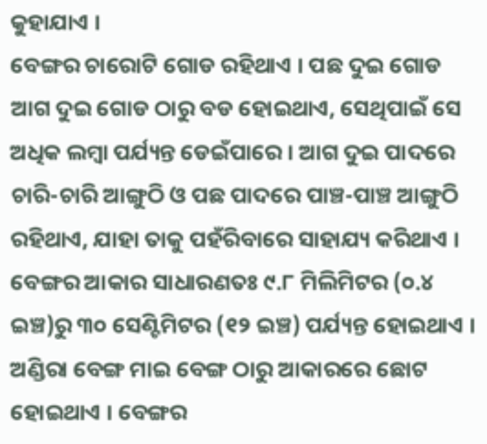କୁହାଯାଏ ।
ବେଙ୍ଗର ଚାରୋଟି ଗୋଡ ରହିଥାଏ । ପଛ ଦୁଇ ଗୋଡ ଆଗ ଦୁଇ ଗୋଡ ଠାରୁ ବଡ ହୋଇଥାଏ, ସେଥିପାଇଁ ସେ ଅଧିକ ଲମ୍ବା ପର୍ଯ୍ୟନ୍ତ ଡେଇଁପାରେ । ଆଗ ଦୁଇ ପାଦରେ ଚାରି-ଚାରି ଆଙ୍ଗୁଠି ଓ ପଛ ପାଦରେ ପାଞ୍ଚ-ପାଞ୍ଚ ଆଙ୍ଗୁଠି ରହିଥାଏ, ଯାହା ତାକୁ ପହଁରିବାରେ ସାହାଯ୍ୟ କରିଥାଏ । ବେଙ୍ଗର ଆକାର ସାଧାରଣତଃ ୯.୮ ମିଲିମିଟର (୦.୪ ଇଞ୍ଚ)ରୁ ୩୦ ସେଣ୍ଟିମିଟର (୧୨ ଇଞ୍ଚ) ପର୍ଯ୍ୟନ୍ତ ହୋଇଥାଏ । ଅଣ୍ଡିରା ବେଙ୍ଗ ମାଇ ବେଙ୍ଗ ଠାରୁ ଆକାରରେ ଛୋଟ ହୋଇଥାଏ । ବେଙ୍ଗର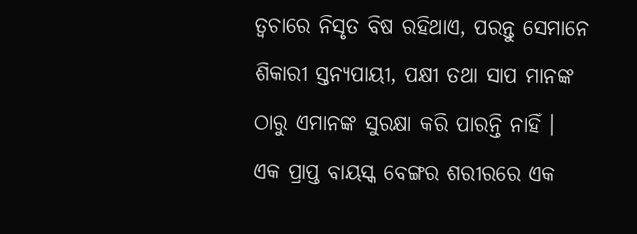ତ୍ୱଚାରେ ନିସୃତ ବିଷ ରହିଥାଏ, ପରନ୍ତୁ ସେମାନେ ଶିକାରୀ ସ୍ତନ୍ୟପାୟୀ, ପକ୍ଷୀ ତଥା ସାପ ମାନଙ୍କ ଠାରୁ ଏମାନଙ୍କ ସୁରକ୍ଷା କରି ପାରନ୍ତି ନାହିଁ ।
ଏକ ପ୍ରାପ୍ତ ବାୟସ୍କ ବେଙ୍ଗର ଶରୀରରେ ଏକ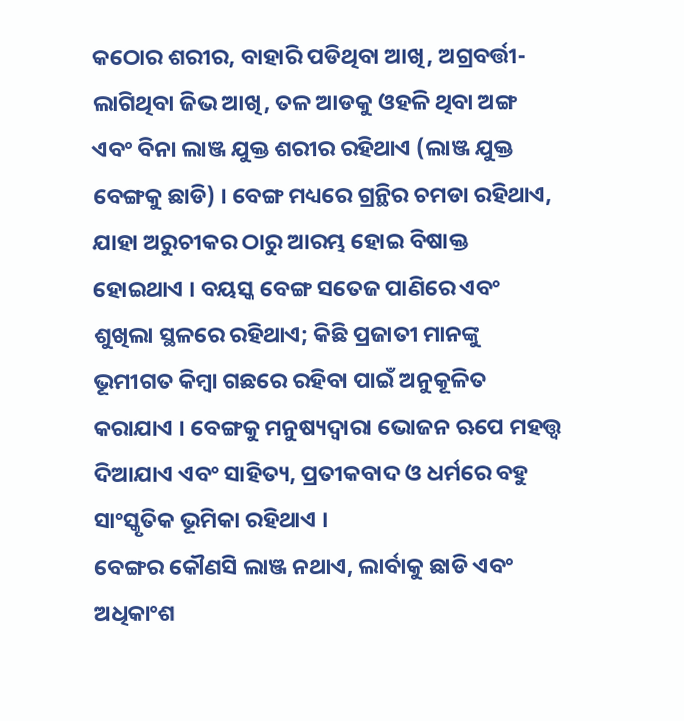କଠୋର ଶରୀର, ବାହାରି ପଡିଥିବା ଆଖି, ଅଗ୍ରବର୍ତ୍ତୀ-ଲାଗିଥିବା ଜିଭ ଆଖି, ତଳ ଆଡକୁ ଓହଳି ଥିବା ଅଙ୍ଗ ଏବଂ ବିନା ଲାଞ୍ଜ ଯୁକ୍ତ ଶରୀର ରହିଥାଏ (ଲାଞ୍ଜ ଯୁକ୍ତ ବେଙ୍ଗକୁ ଛାଡି) । ବେଙ୍ଗ ମଧ୍ୟରେ ଗ୍ରନ୍ଥିର ଚମଡା ରହିଥାଏ, ଯାହା ଅରୁଚୀକର ଠାରୁ ଆରମ୍ଭ ହୋଇ ବିଷାକ୍ତ ହୋଇଥାଏ । ବୟସ୍କ ବେଙ୍ଗ ସତେଜ ପାଣିରେ ଏବଂ ଶୁଖିଲା ସ୍ଥଳରେ ରହିଥାଏ; କିଛି ପ୍ରଜାତୀ ମାନଙ୍କୁ ଭୂମୀଗତ କିମ୍ବା ଗଛରେ ରହିବା ପାଇଁ ଅନୁକୂଳିତ କରାଯାଏ । ବେଙ୍ଗକୁ ମନୁଷ୍ୟଦ୍ୱାରା ଭୋଜନ ଋପେ ମହତ୍ତ୍ୱ ଦିଆଯାଏ ଏବଂ ସାହିତ୍ୟ, ପ୍ରତୀକବାଦ ଓ ଧର୍ମରେ ବହୁ ସାଂସ୍କୃତିକ ଭୂମିକା ରହିଥାଏ ।
ବେଙ୍ଗର କୌଣସି ଲାଞ୍ଜ ନଥାଏ, ଲାର୍ବାକୁ ଛାଡି ଏବଂ ଅଧିକାଂଶ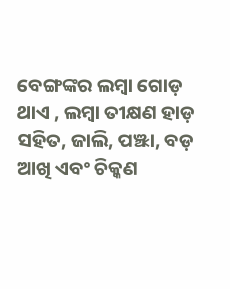ବେଙ୍ଗଙ୍କର ଲମ୍ବା ଗୋଡ଼ ଥାଏ , ଲମ୍ବା ତୀକ୍ଷଣ ହାଡ଼ ସହିତ, ଜାଲି, ପଞ୍ଝା, ବଡ଼ ଆଖି ଏବଂ ଚିକ୍କଣ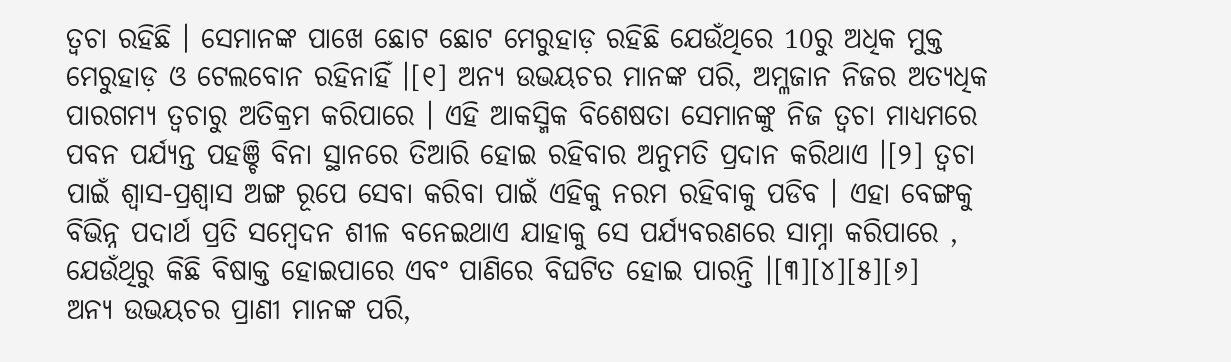ତ୍ୱଚା ରହିଛି । ସେମାନଙ୍କ ପାଖେ ଛୋଟ ଛୋଟ ମେରୁହାଡ଼ ରହିଛି ଯେଉଁଥିରେ 10ରୁ ଅଧିକ ମୁକ୍ତ ମେରୁହାଡ଼ ଓ ଟେଲବୋନ ରହିନାହିଁ ।[୧] ଅନ୍ୟ ଉଭୟଚର ମାନଙ୍କ ପରି, ଅମ୍ଳଜାନ ନିଜର ଅତ୍ୟଧିକ ପାରଗମ୍ୟ ତ୍ୱଚାରୁ ଅତିକ୍ରମ କରିପାରେ । ଏହି ଆକସ୍ମିକ ବିଶେଷତା ସେମାନଙ୍କୁ ନିଜ ତ୍ୱଚା ମାଧ୍ୟମରେ ପବନ ପର୍ଯ୍ୟନ୍ତ ପହଞ୍ଚି ବିନା ସ୍ଥାନରେ ତିଆରି ହୋଇ ରହିବାର ଅନୁମତି ପ୍ରଦାନ କରିଥାଏ ।[୨] ତ୍ୱଚା ପାଇଁ ଶ୍ୱାସ-ପ୍ରଶ୍ୱାସ ଅଙ୍ଗ ରୂପେ ସେବା କରିବା ପାଇଁ ଏହିକୁ ନରମ ରହିବାକୁ ପଡିବ । ଏହା ବେଙ୍ଗକୁ ବିଭିନ୍ନ ପଦାର୍ଥ ପ୍ରତି ସମ୍ବେଦନ ଶୀଳ ବନେଇଥାଏ ଯାହାକୁ ସେ ପର୍ଯ୍ୟବରଣରେ ସାମ୍ନା କରିପାରେ , ଯେଉଁଥିରୁ କିଛି ବିଷାକ୍ତ ହୋଇପାରେ ଏବଂ ପାଣିରେ ବିଘଟିତ ହୋଇ ପାରନ୍ତି ।[୩][୪][୫][୬]
ଅନ୍ୟ ଉଭୟଚର ପ୍ରାଣୀ ମାନଙ୍କ ପରି,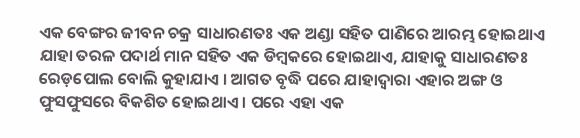ଏକ ବେଙ୍ଗର ଜୀବନ ଚକ୍ର ସାଧାରଣତଃ ଏକ ଅଣ୍ଡା ସହିତ ପାଣିରେ ଆରମ୍ଭ ହୋଇଥାଏ ଯାହା ତରଳ ପଦାର୍ଥ ମାନ ସହିତ ଏକ ଡିମ୍ବକରେ ହୋଇଥାଏ, ଯାହାକୁ ସାଧାରଣତଃ ରେଡ଼ପୋଲ ବୋଲି କୁହାଯାଏ । ଆଗତ ବୃଦ୍ଧି ପରେ ଯାହାଦ୍ୱାରା ଏହାର ଅଙ୍ଗ ଓ ଫୁସଫୁସରେ ବିକଶିତ ହୋଇଥାଏ । ପରେ ଏହା ଏକ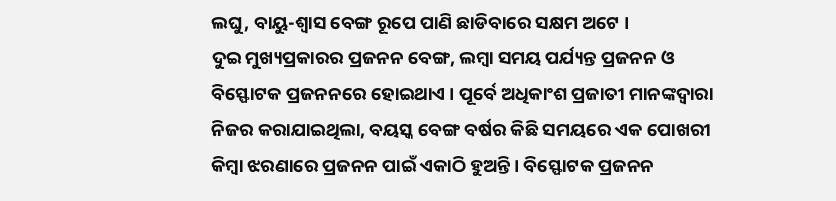ଲଘୁ, ବାୟୁ-ଶ୍ୱାସ ବେଙ୍ଗ ରୂପେ ପାଣି ଛାଡିବାରେ ସକ୍ଷମ ଅଟେ ।
ଦୁଇ ମୁଖ୍ୟପ୍ରକାରର ପ୍ରଜନନ ବେଙ୍ଗ, ଲମ୍ବା ସମୟ ପର୍ଯ୍ୟନ୍ତ ପ୍ରଜନନ ଓ ବିସ୍ଫୋଟକ ପ୍ରଜନନରେ ହୋଇଥାଏ । ପୂର୍ବେ ଅଧିକାଂଶ ପ୍ରଜାତୀ ମାନଙ୍କଦ୍ୱାରା ନିଜର କରାଯାଇଥିଲା, ବୟସ୍କ ବେଙ୍ଗ ବର୍ଷର କିଛି ସମୟରେ ଏକ ପୋଖରୀ କିମ୍ବା ଝରଣାରେ ପ୍ରଜନନ ପାଇଁ ଏକାଠି ହୁଅନ୍ତି । ବିସ୍ଫୋଟକ ପ୍ରଜନନ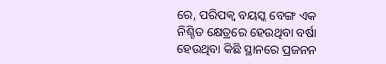ରେ, ପରିପକ୍ୱ ବୟସ୍କ ବେଙ୍ଗ ଏକ ନିଶ୍ଚିତ କ୍ଷେତ୍ରରେ ହେଉଥିବା ବର୍ଷା ହେଉଥିବା କିଛି ସ୍ଥାନରେ ପ୍ରଜନନ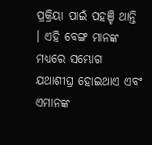ପ୍ରକ୍ରିୟା ପାଇଁ ପହଞ୍ଚି ଥାନ୍ତି । ଏହି ବେଙ୍ଗ ମାନଙ୍କ ମଧ୍ୟରେ ସମ୍ଭୋଗ ଯଥାଶୀଘ୍ର ହୋଇଥାଏ ଏବଂ ଏମାନଙ୍କ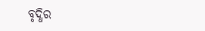ବୃଦ୍ଧିର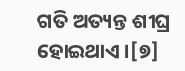ଗତି ଅତ୍ୟନ୍ତ ଶୀଘ୍ର ହୋଇଥାଏ ।[୭]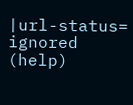|url-status=
ignored (help)